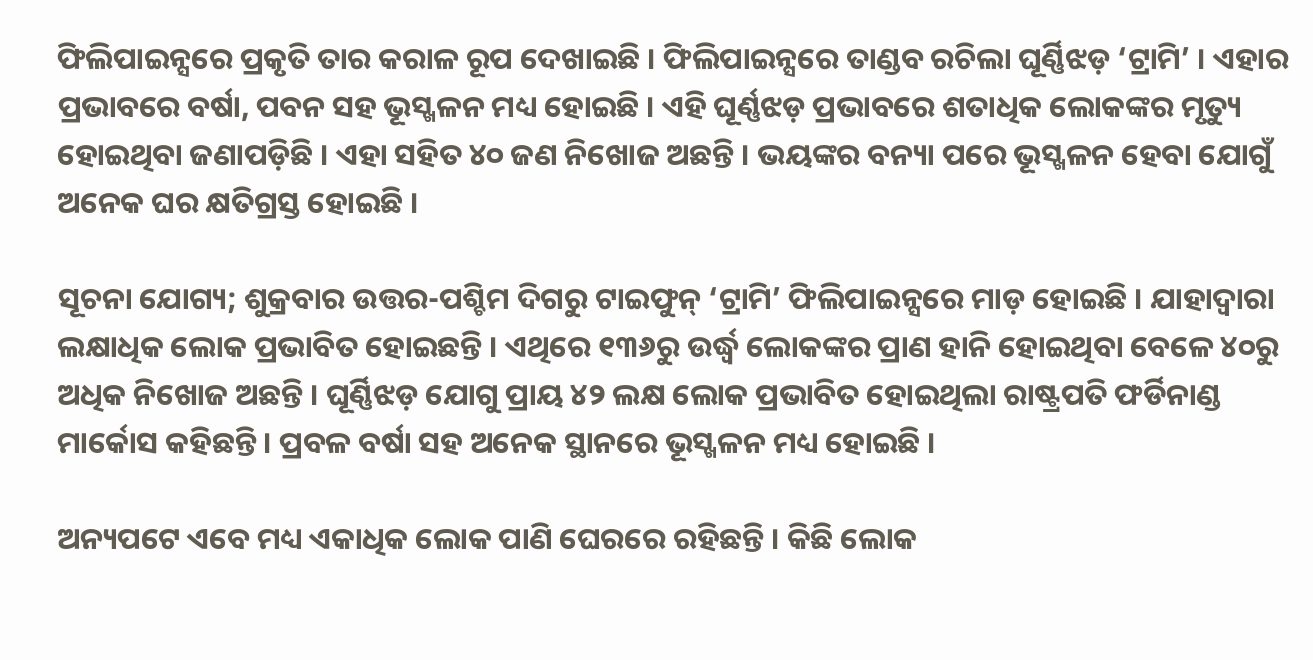ଫିଲିପାଇନ୍ସରେ ପ୍ରକୃତି ତାର କରାଳ ରୂପ ଦେଖାଇଛି । ଫିଲିପାଇନ୍ସରେ ତାଣ୍ଡବ ରଚିଲା ଘୂର୍ଣ୍ଣିଝଡ଼ ‘ଟ୍ରାମି’ । ଏହାର ପ୍ରଭାବରେ ବର୍ଷା, ପବନ ସହ ଭୂସ୍ଖଳନ ମଧ୍ୟ ହୋଇଛି । ଏହି ଘୂର୍ଣ୍ଣଝଡ଼ ପ୍ରଭାବରେ ଶତାଧିକ ଲୋକଙ୍କର ମୃତ୍ୟୁ ହୋଇଥିବା ଜଣାପଡ଼ିଛି । ଏହା ସହିତ ୪୦ ଜଣ ନିଖୋଜ ଅଛନ୍ତି । ଭୟଙ୍କର ବନ୍ୟା ପରେ ଭୂସ୍ଖଳନ ହେବା ଯୋଗୁଁ ଅନେକ ଘର କ୍ଷତିଗ୍ରସ୍ତ ହୋଇଛି ।

ସୂଚନା ଯୋଗ୍ୟ; ଶୁକ୍ରବାର ଉତ୍ତର-ପଶ୍ଚିମ ଦିଗରୁ ଟାଇଫୁନ୍ ‘ଟ୍ରାମି’ ଫିଲିପାଇନ୍ସରେ ମାଡ଼ ହୋଇଛି । ଯାହାଦ୍ୱାରା ଲକ୍ଷାଧିକ ଲୋକ ପ୍ରଭାବିତ ହୋଇଛନ୍ତି । ଏଥିରେ ୧୩୬ରୁ ଉର୍ଦ୍ଧ୍ୱ ଲୋକଙ୍କର ପ୍ରାଣ ହାନି ହୋଇଥିବା ବେଳେ ୪୦ରୁ ଅଧିକ ନିଖୋଜ ଅଛନ୍ତି । ଘୂର୍ଣ୍ଣିଝଡ଼ ଯୋଗୁ ପ୍ରାୟ ୪୨ ଲକ୍ଷ ଲୋକ ପ୍ରଭାବିତ ହୋଇଥିଲା ରାଷ୍ଟ୍ରପତି ଫର୍ଡିନାଣ୍ଡ ମାର୍କୋସ କହିଛନ୍ତି । ପ୍ରବଳ ବର୍ଷା ସହ ଅନେକ ସ୍ଥାନରେ ଭୂସ୍ଖଳନ ମଧ୍ୟ ହୋଇଛି ।

ଅନ୍ୟପଟେ ଏବେ ମଧ୍ୟ ଏକାଧିକ ଲୋକ ପାଣି ଘେରରେ ରହିଛନ୍ତି । କିଛି ଲୋକ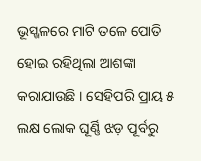ଭୂସ୍ଖଳରେ ମାଟି ତଳେ ପୋତି ହୋଇ ରହିଥିଲା ଆଶଙ୍କା କରାଯାଉଛି । ସେହିପରି ପ୍ରାୟ ୫ ଲକ୍ଷ ଲୋକ ଘୂର୍ଣ୍ଣି ଝଡ଼ ପୂର୍ବରୁ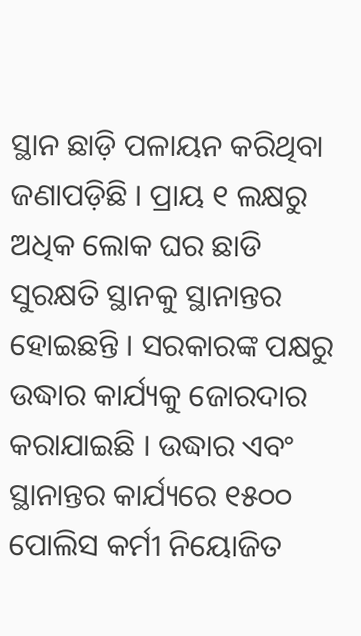ସ୍ଥାନ ଛାଡ଼ି ପଳାୟନ କରିଥିବା ଜଣାପଡ଼ିଛି । ପ୍ରାୟ ୧ ଲକ୍ଷରୁ ଅଧିକ ଲୋକ ଘର ଛାଡି ସୁରକ୍ଷତି ସ୍ଥାନକୁ ସ୍ଥାନାନ୍ତର ହୋଇଛନ୍ତି । ସରକାରଙ୍କ ପକ୍ଷରୁ ଉଦ୍ଧାର କାର୍ଯ୍ୟକୁ ଜୋରଦାର କରାଯାଇଛି । ଉଦ୍ଧାର ଏବଂ ସ୍ଥାନାନ୍ତର କାର୍ଯ୍ୟରେ ୧୫୦୦ ପୋଲିସ କର୍ମୀ ନିୟୋଜିତ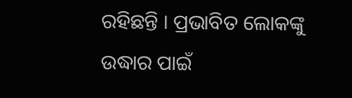ରହିଛନ୍ତି । ପ୍ରଭାବିତ ଲୋକଙ୍କୁ ଉଦ୍ଧାର ପାଇଁ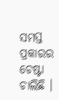ସମସ୍ତ ପ୍ରକାରର ଚେଷ୍ଟା ଚାଲିଛି ।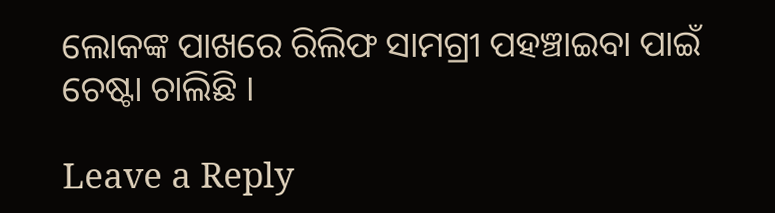ଲୋକଙ୍କ ପାଖରେ ରିଲିଫ ସାମଗ୍ରୀ ପହଞ୍ଚାଇବା ପାଇଁ ଚେଷ୍ଟା ଚାଲିଛି ।

Leave a Reply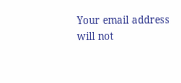Your email address will not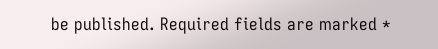be published. Required fields are marked *